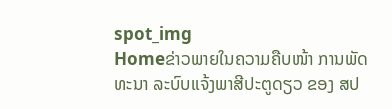spot_img
Homeຂ່າວພາຍໃນຄວາມຄືບໜ້າ ການພັດທະນາ ລະບົບແຈ້ງພາສີປະຕູດຽວ ຂອງ ສປ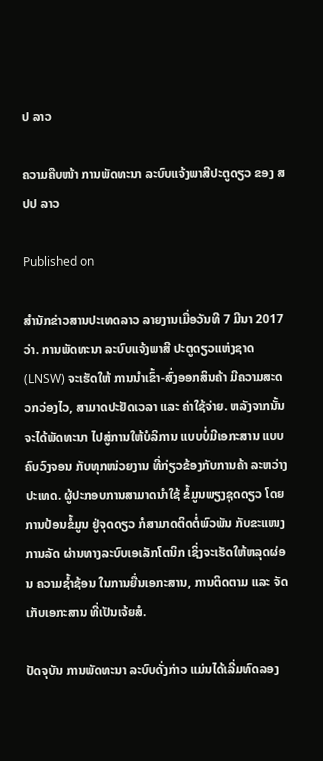ປ ລາວ

ຄວາມຄືບໜ້າ ການພັດທະນາ ລະບົບແຈ້ງພາສີປະຕູດຽວ ຂອງ ສປປ ລາວ

Published on

ສຳນັກຂ່າວສານປະເທດລາວ ລາຍງານເມື່ອວັນທີ 7 ມີນາ 2017 ວ່າ. ການພັດທະນາ ລະບົບແຈ້ງພາສີ ປະຕູດຽວແຫ່ງຊາດ (LNSW) ຈະເຮັດໃຫ້ ການນຳເຂົ້າ-ສົ່ງອອກສິນຄ້າ ມີຄວາມສະດວກວ່ອງໄວ, ສາມາດປະຢັດເວລາ ແລະ ຄ່າໃຊ້ຈ່າຍ. ຫລັງຈາກນັ້ນ ຈະໄດ້ພັດທະນາ ໄປສູ່ການໃຫ້ບໍລິການ ແບບບໍ່ມີເອກະສານ ແບບຄົບວົງຈອນ ກັບທຸກໜ່ວຍງານ ທີ່ກ່ຽວຂ້ອງກັບການຄ້າ ລະຫວ່າງປະເທດ. ຜູ້ປະກອບການສາມາດນຳໃຊ້ ຂໍ້ມູນພຽງຊຸດດຽວ ໂດຍການປ້ອນຂໍ້ມູນ ຢູ່ຈຸດດຽວ ກໍສາມາດຕິດຕໍ່ພົວພັນ ກັບຂະແໜງການລັດ ຜ່ານທາງລະບົບເອເລັກໂຕນິກ ເຊິ່ງຈະເຮັດໃຫ້ຫລຸດຜ່ອນ ຄວາມຊ້ຳຊ້ອນ ໃນການຍື່ນເອກະສານ, ການຕິດຕາມ ແລະ ຈັດເກັບເອກະສານ ທີ່ເປັນເຈ້ຍສໍ.

ປັດຈຸບັນ ການພັດທະນາ ລະບົບດັ່ງກ່າວ ແມ່ນໄດ້ເລີ່ມທົດລອງ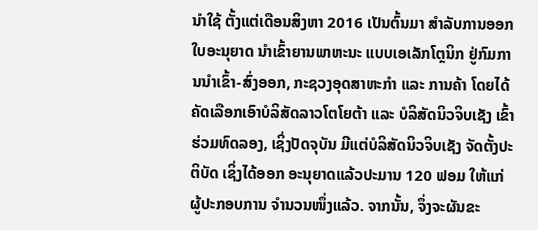ນຳໃຊ້ ຕັ້ງແຕ່ເດືອນສິງຫາ 2016 ເປັນຕົ້ນມາ ສຳລັບການອອກໃບອະນຸຍາດ ນຳເຂົ້າຍານພາຫະນະ ແບບເອເລັກໂຕຼນິກ ຢູ່ກົມການນຳເຂົ້າ-ສົ່ງອອກ, ກະຊວງອຸດສາຫະກໍາ ແລະ ການຄ້າ ໂດຍໄດ້ຄັດເລືອກເອົາບໍລິສັດລາວໂຕໂຍຕ້າ ແລະ ບໍລິສັດນິວຈິບເຊັງ ເຂົ້າຮ່ວມທົດລອງ, ເຊິ່ງປັດຈຸບັນ ມີແຕ່ບໍລິສັດນິວຈິບເຊັງ ຈັດຕັ້ງປະຕິບັດ ເຊິ່ງໄດ້ອອກ ອະນຸຍາດແລ້ວປະມານ 120 ຟອມ ໃຫ້ແກ່ ຜູ້ປະກອບການ ຈຳນວນໜຶ່ງແລ້ວ. ຈາກນັ້ນ, ຈຶ່ງຈະຜັນຂະ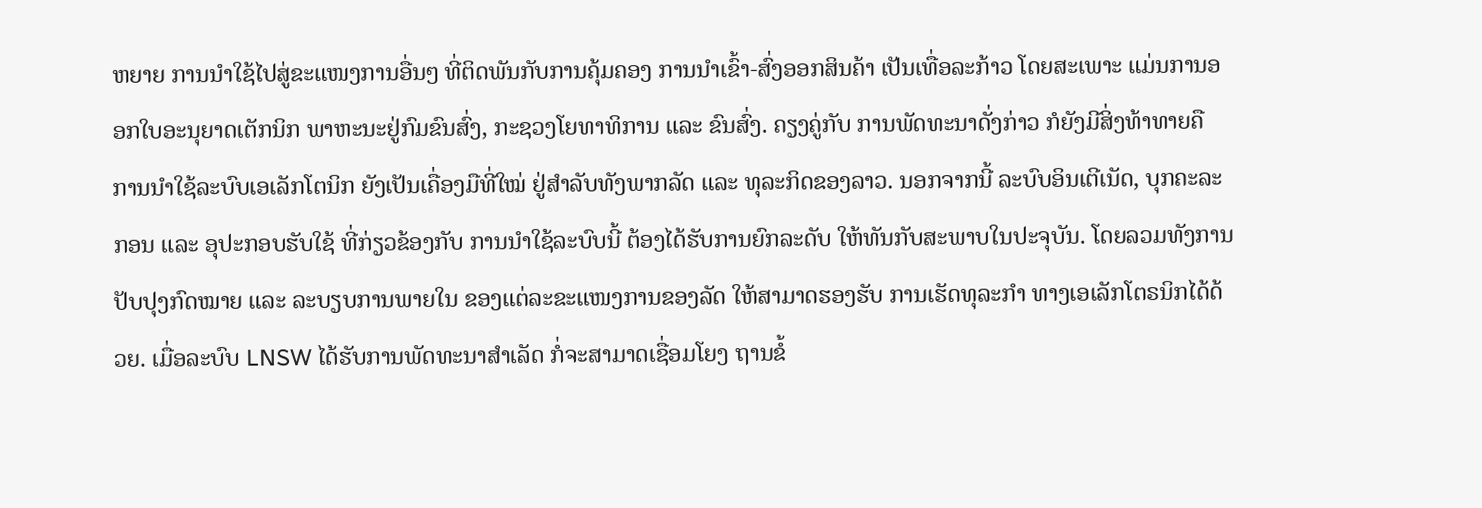ຫຍາຍ ການນໍາໃຊ້ໄປສູ່ຂະແໜງການອື່ນໆ ທີ່ຕິດພັນກັບການຄຸ້ມຄອງ ການນໍາເຂົ້າ-ສົ່ງອອກສິນຄ້າ ເປັນເທື່ອລະກ້າວ ໂດຍສະເພາະ ແມ່ນການອອກໃບອະນຸຍາດເຕັກນິກ ພາຫະນະຢູ່ກົມຂົນສົ່ງ, ກະຊວງໂຍທາທິການ ແລະ ຂົນສົ່ງ. ຄຽງຄູ່ກັບ ການພັດທະນາດັ່ງກ່າວ ກໍຍັງມີສິ່ງທ້າທາຍຄື ການນຳໃຊ້ລະບົບເອເລັກໂຕນິກ ຍັງເປັນເຄື່ອງມືທີ່ໃໝ່ ຢູ່ສຳລັບທັງພາກລັດ ແລະ ທຸລະກິດຂອງລາວ. ນອກຈາກນີ້ ລະບົບອິນເຕີເນັດ, ບຸກຄະລະກອນ ແລະ ອຸປະກອບຮັບໃຊ້ ທີ່ກ່ຽວຂ້ອງກັບ ການນຳໃຊ້ລະບົບນີ້ ຕ້ອງໄດ້ຮັບການຍົກລະດັບ ໃຫ້ທັນກັບສະພາບໃນປະຈຸບັນ. ໂດຍລວມທັງການ ປັບປຸງກົດໝາຍ ແລະ ລະບຽບການພາຍໃນ ຂອງແຕ່ລະຂະແໜງການຂອງລັດ ໃຫ້ສາມາດຮອງຮັບ ການເຮັດທຸລະກຳ ທາງເອເລັກໂຕຣນິກໄດ້ດ້ວຍ. ເມື່ອລະບົບ LNSW ໄດ້ຮັບການພັດທະນາສໍາເລັດ ກໍ່ຈະສາມາດເຊື່ອມໂຍງ ຖານຂໍ້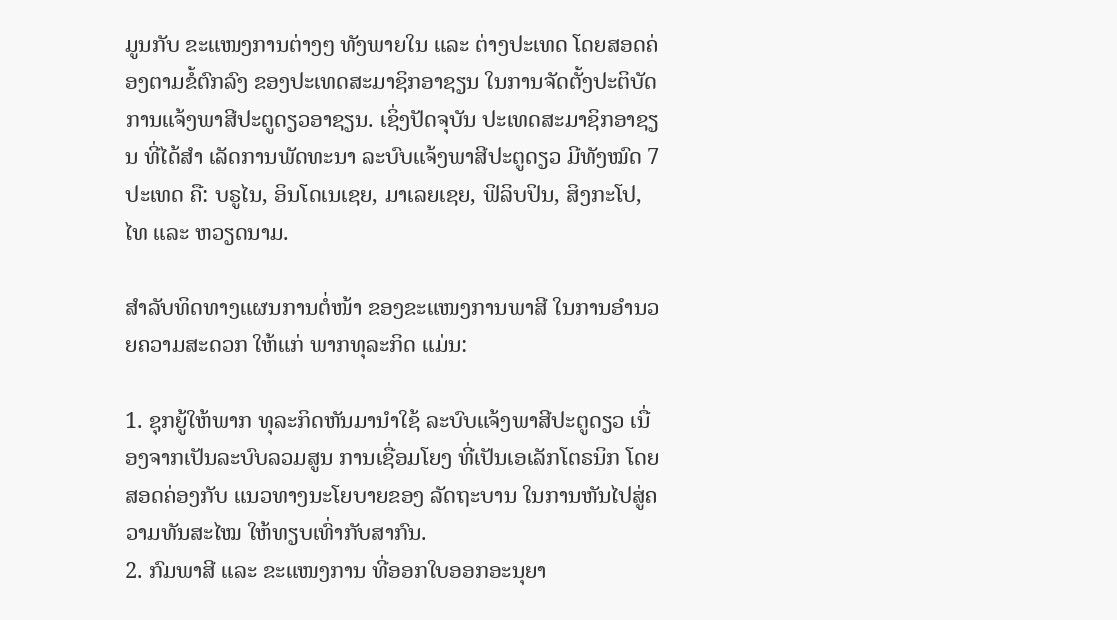ມູນກັບ ຂະແໜງການຕ່າງໆ ທັງພາຍໃນ ແລະ ຕ່າງປະເທດ ໂດຍສອດຄ່ອງຕາມຂໍ້ຕົກລົງ ຂອງປະເທດສະມາຊິກອາຊຽນ ໃນການຈັດຕັ້ງປະຕິບັດ ການແຈ້ງພາສີປະຕູດຽວອາຊຽນ. ເຊິ່ງປັດຈຸບັນ ປະເທດສະມາຊິກອາຊຽນ ທີ່ໄດ້ສຳ ເລັດການພັດທະນາ ລະບົບແຈ້ງພາສີປະຕູດຽວ ມີທັງໝົດ 7 ປະເທດ ຄື: ບຣູໄນ, ອິນໂດເນເຊຍ, ມາເລຍເຊຍ, ຟິລິບປິນ, ສິງກະໂປ, ໄທ ແລະ ຫວຽດນາມ.

ສຳລັບທິດທາງແຜນການຕໍ່ໜ້າ ຂອງຂະແໜງການພາສີ ໃນການອຳນວຍຄວາມສະດວກ ໃຫ້ແກ່ ພາກທຸລະກິດ ແມ່ນ:

1. ຊຸກຍູ້ໃຫ້ພາກ ທຸລະກິດຫັນມານຳໃຊ້ ລະບົບແຈ້ງພາສີປະຕູດຽວ ເນື່ອງຈາກເປັນລະບົບລວມສູນ ການເຊື່ອມໂຍງ ທີ່ເປັນເອເລັກໂຕຣນິກ ໂດຍສອດຄ່ອງກັບ ແນວທາງນະໂຍບາຍຂອງ ລັດຖະບານ ໃນການຫັນໄປສູ່ຄວາມທັນສະໄໝ ໃຫ້ທຽບເທົ່າກັບສາກົນ.
2. ກົມພາສີ ແລະ ຂະແໜງການ ທີ່ອອກໃບອອກອະນຸຍາ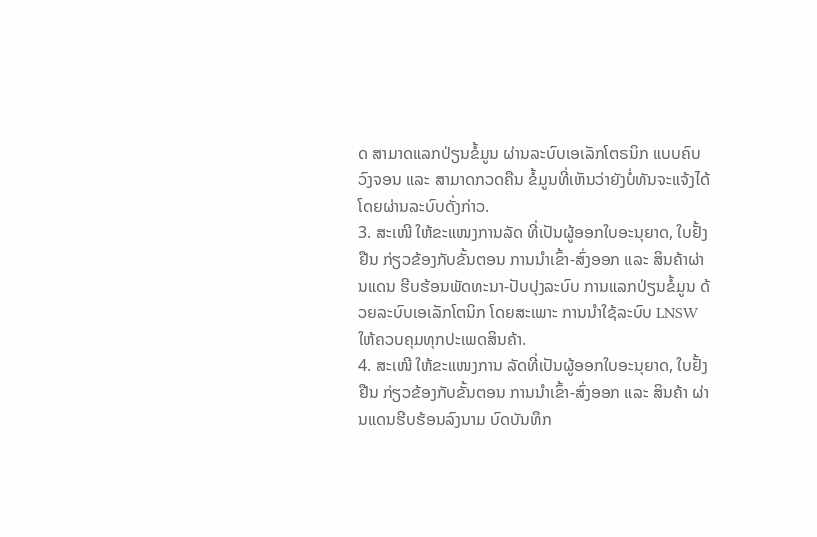ດ ສາມາດແລກປ່ຽນຂໍ້ມູນ ຜ່ານລະບົບເອເລັກໂຕຣນິກ ແບບຄົບວົງຈອນ ແລະ ສາມາດກວດຄືນ ຂໍ້ມູນທີ່ເຫັນວ່າຍັງບໍ່ທັນຈະແຈ້ງໄດ້ ໂດຍຜ່ານລະບົບດັ່ງກ່າວ.
3. ສະເໜີ ໃຫ້ຂະແໜງການລັດ ທີ່ເປັນຜູ້ອອກໃບອະນຸຍາດ, ໃບຢັ້ງຢືນ ກ່ຽວຂ້ອງກັບຂັ້ນຕອນ ການນຳເຂົ້າ-ສົ່ງອອກ ແລະ ສິນຄ້າຜ່ານແດນ ຮີບຮ້ອນພັດທະນາ-ປັບປຸງລະບົບ ການແລກປ່ຽນຂໍ້ມູນ ດ້ວຍລະບົບເອເລັກໂຕນິກ ໂດຍສະເພາະ ການນຳໃຊ້ລະບົບ LNSW ໃຫ້ຄວບຄຸມທຸກປະເພດສິນຄ້າ.
4. ສະເໜີ ໃຫ້ຂະແໜງການ ລັດທີ່ເປັນຜູ້ອອກໃບອະນຸຍາດ, ໃບຢັ້ງຢືນ ກ່ຽວຂ້ອງກັບຂັ້ນຕອນ ການນຳເຂົ້າ-ສົ່ງອອກ ແລະ ສິນຄ້າ ຜ່ານແດນຮີບຮ້ອນລົງນາມ ບົດບັນທຶກ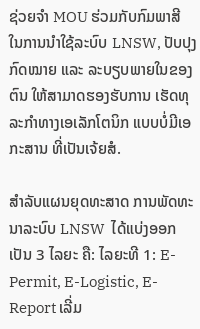ຊ່ວຍຈຳ MOU ຮ່ວມກັບກົມພາສີ ໃນການນຳໃຊ້ລະບົບ LNSW, ປັບປຸງກົດໝາຍ ແລະ ລະບຽບພາຍໃນຂອງຕົນ ໃຫ້ສາມາດຮອງຮັບການ ເຮັດທຸລະກຳທາງເອເລັກໂຕນິກ ແບບບໍ່ມີເອກະສານ ທີ່ເປັນເຈ້ຍສໍ.

ສຳລັບແຜນຍຸດທະສາດ ການພັດທະນາລະບົບ LNSW  ໄດ້ແບ່ງອອກເປັນ 3 ໄລຍະ ຄື: ໄລຍະທີ 1: E-Permit, E-Logistic, E-Report ເລີ່ມ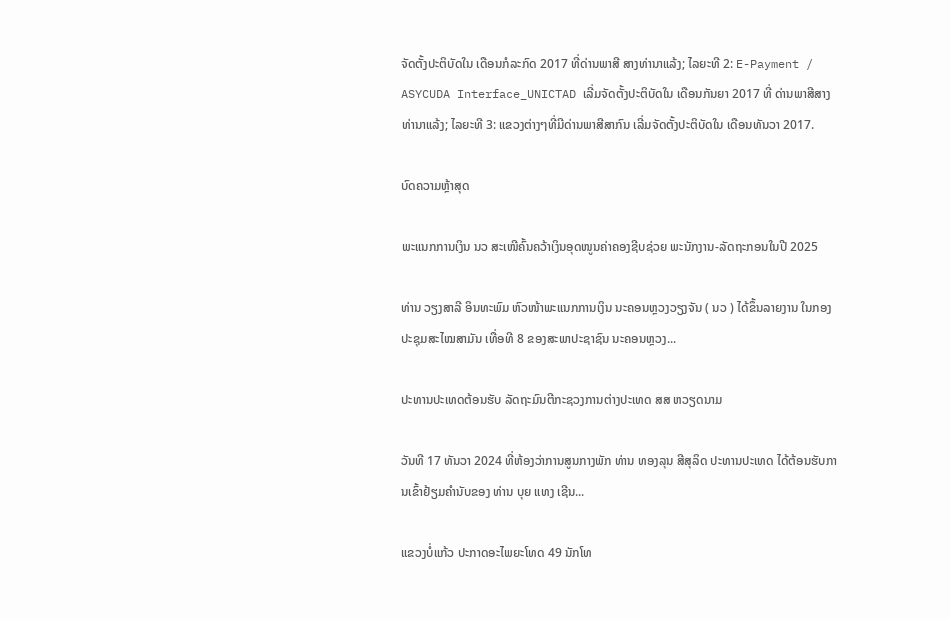ຈັດຕັ້ງປະຕິບັດໃນ ເດືອນກໍລະກົດ 2017 ທີ່ດ່ານພາສີ ສາງທ່ານາແລ້ງ; ໄລຍະທີ 2: E-Payment / ASYCUDA Interface_UNICTAD ເລີ່ມຈັດຕັ້ງປະຕິບັດໃນ ເດືອນກັນຍາ 2017 ທີ່ ດ່ານພາສີສາງທ່ານາແລ້ງ; ໄລຍະທີ 3: ແຂວງຕ່າງໆທີ່ມີດ່ານພາສີສາກົນ ເລີ່ມຈັດຕັ້ງປະຕິບັດໃນ ເດືອນທັນວາ 2017.

ບົດຄວາມຫຼ້າສຸດ

ພະແນກການເງິນ ນວ ສະເໜີຄົ້ນຄວ້າເງິນອຸດໜູນຄ່າຄອງຊີບຊ່ວຍ ພະນັກງານ-ລັດຖະກອນໃນປີ 2025

ທ່ານ ວຽງສາລີ ອິນທະພົມ ຫົວໜ້າພະແນກການເງິນ ນະຄອນຫຼວງວຽງຈັນ ( ນວ ) ໄດ້ຂຶ້ນລາຍງານ ໃນກອງປະຊຸມສະໄໝສາມັນ ເທື່ອທີ 8 ຂອງສະພາປະຊາຊົນ ນະຄອນຫຼວງ...

ປະທານປະເທດຕ້ອນຮັບ ລັດຖະມົນຕີກະຊວງການຕ່າງປະເທດ ສສ ຫວຽດນາມ

ວັນທີ 17 ທັນວາ 2024 ທີ່ຫ້ອງວ່າການສູນກາງພັກ ທ່ານ ທອງລຸນ ສີສຸລິດ ປະທານປະເທດ ໄດ້ຕ້ອນຮັບການເຂົ້າຢ້ຽມຄຳນັບຂອງ ທ່ານ ບຸຍ ແທງ ເຊີນ...

ແຂວງບໍ່ແກ້ວ ປະກາດອະໄພຍະໂທດ 49 ນັກໂທ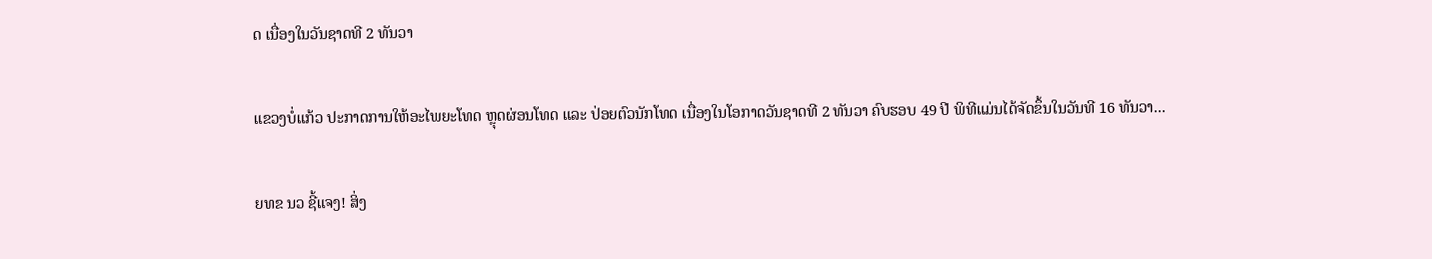ດ ເນື່ອງໃນວັນຊາດທີ 2 ທັນວາ

ແຂວງບໍ່ແກ້ວ ປະກາດການໃຫ້ອະໄພຍະໂທດ ຫຼຸດຜ່ອນໂທດ ແລະ ປ່ອຍຕົວນັກໂທດ ເນື່ອງໃນໂອກາດວັນຊາດທີ 2 ທັນວາ ຄົບຮອບ 49 ປີ ພິທີແມ່ນໄດ້ຈັດຂຶ້ນໃນວັນທີ 16 ທັນວາ...

ຍທຂ ນວ ຊີ້ແຈງ! ສິ່ງ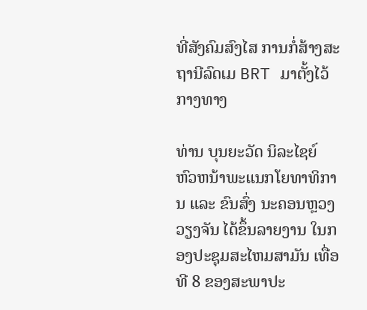ທີ່ສັງຄົມສົງໄສ ການກໍ່ສ້າງສະຖານີລົດເມ BRT ມາຕັ້ງໄວ້ກາງທາງ

ທ່ານ ບຸນຍະວັດ ນິລະໄຊຍ໌ ຫົວຫນ້າພະແນກໂຍທາທິການ ແລະ ຂົນສົ່ງ ນະຄອນຫຼວງວຽງຈັນ ໄດ້ຂຶ້ນລາຍງານ ໃນກອງປະຊຸມສະໄຫມສາມັນ ເທື່ອທີ 8 ຂອງສະພາປະ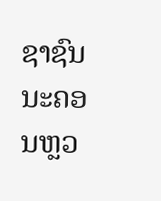ຊາຊົນ ນະຄອນຫຼວ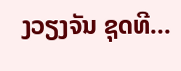ງວຽງຈັນ ຊຸດທີ...